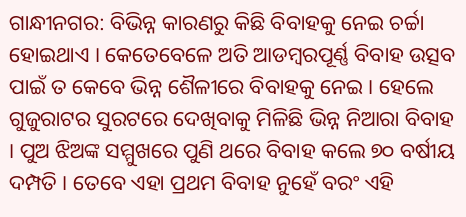ଗାନ୍ଧୀନଗର: ବିଭିନ୍ନ କାରଣରୁ କିଛି ବିବାହକୁ ନେଇ ଚର୍ଚ୍ଚା ହୋଇଥାଏ । କେତେବେଳେ ଅତି ଆଡମ୍ବରପୂର୍ଣ୍ଣ ବିବାହ ଉତ୍ସବ ପାଇଁ ତ କେବେ ଭିନ୍ନ ଶୈଳୀରେ ବିବାହକୁ ନେଇ । ହେଲେ ଗୁଜୁରାଟର ସୁରଟରେ ଦେଖିବାକୁ ମିଳିଛି ଭିନ୍ନ ନିଆରା ବିବାହ । ପୁଅ ଝିଅଙ୍କ ସମ୍ମୁଖରେ ପୁଣି ଥରେ ବିବାହ କଲେ ୭୦ ବର୍ଷୀୟ ଦମ୍ପତି । ତେବେ ଏହା ପ୍ରଥମ ବିବାହ ନୁହେଁ ବରଂ ଏହି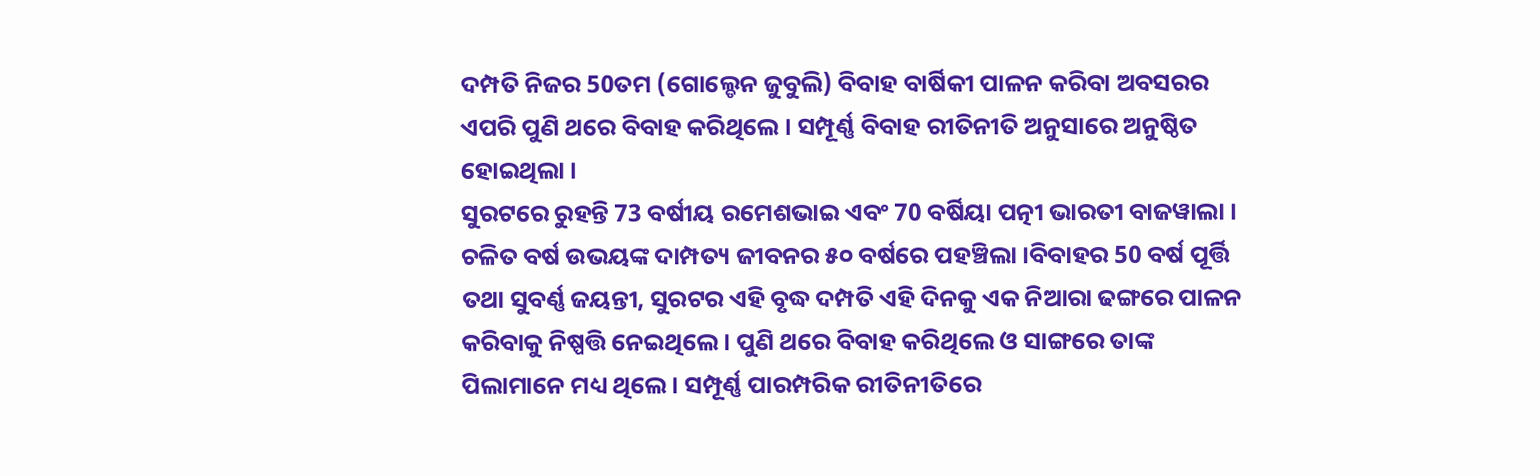ଦମ୍ପତି ନିଜର 50ତମ (ଗୋଲ୍ଡେନ ଜୁବୁଲି) ବିବାହ ବାର୍ଷିକୀ ପାଳନ କରିବା ଅବସରର ଏପରି ପୁଣି ଥରେ ବିବାହ କରିଥିଲେ । ସମ୍ପୂର୍ଣ୍ଣ ବିବାହ ରୀତିନୀତି ଅନୁସାରେ ଅନୁଷ୍ଠିତ ହୋଇଥିଲା ।
ସୁରଟରେ ରୁହନ୍ତି 73 ବର୍ଷୀୟ ରମେଶଭାଇ ଏବଂ 70 ବର୍ଷିୟା ପତ୍ନୀ ଭାରତୀ ବାଜୱାଲା । ଚଳିତ ବର୍ଷ ଉଭୟଙ୍କ ଦାମ୍ପତ୍ୟ ଜୀବନର ୫୦ ବର୍ଷରେ ପହଞ୍ଚିଲା ।ବିବାହର 50 ବର୍ଷ ପୂର୍ତ୍ତି ତଥା ସୁବର୍ଣ୍ଣ ଜୟନ୍ତୀ, ସୁରଟର ଏହି ବୃଦ୍ଧ ଦମ୍ପତି ଏହି ଦିନକୁ ଏକ ନିଆରା ଢଙ୍ଗରେ ପାଳନ କରିବାକୁ ନିଷ୍ପତ୍ତି ନେଇଥିଲେ । ପୁଣି ଥରେ ବିବାହ କରିଥିଲେ ଓ ସାଙ୍ଗରେ ତାଙ୍କ ପିଲାମାନେ ମଧ୍ୟ ଥିଲେ । ସମ୍ପୂର୍ଣ୍ଣ ପାରମ୍ପରିକ ରୀତିନୀତିରେ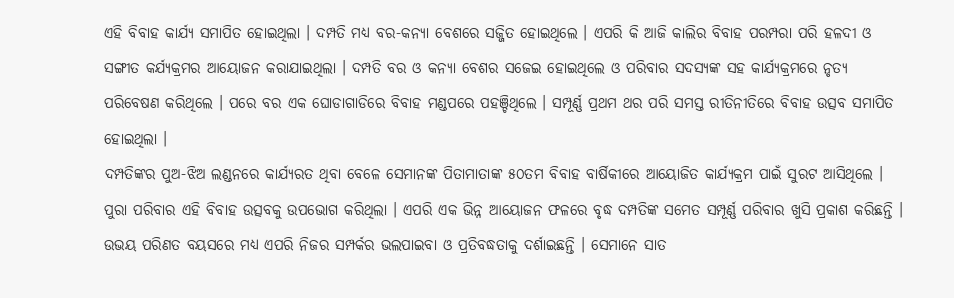ଏହି ବିବାହ କାର୍ଯ୍ୟ ସମାପିତ ହୋଇଥିଲା । ଦମ୍ପତି ମଧ୍ୟ ବର-କନ୍ୟା ବେଶରେ ସଜ୍ଜିତ ହୋଇଥିଲେ । ଏପରି କି ଆଜି କାଲିର ବିବାହ ପରମ୍ପରା ପରି ହଳଦୀ ଓ ସଙ୍ଗୀତ କର୍ଯ୍ୟକ୍ରମର ଆୟୋଜନ କରାଯାଇଥିଲା । ଦମ୍ପତି ବର ଓ କନ୍ୟା ବେଶର ସଜେଇ ହୋଇଥିଲେ ଓ ପରିବାର ସଦସ୍ୟଙ୍କ ସହ କାର୍ଯ୍ୟକ୍ରମରେ ନୃତ୍ୟ ପରିବେଷଣ କରିଥିଲେ । ପରେ ବର ଏକ ଘୋଡାଗାଡିରେ ବିବାହ ମଣ୍ଡପରେ ପହଞ୍ଚିଥିଲେ । ସମ୍ପୂର୍ଣ୍ଣ ପ୍ରଥମ ଥର ପରି ସମସ୍ତ ରୀତିନୀତିରେ ବିବାହ ଉତ୍ସବ ସମାପିତ ହୋଇଥିଲା ।
ଦମ୍ପତିଙ୍କର ପୁଅ-ଝିଅ ଲଣ୍ଡନରେ କାର୍ଯ୍ୟରତ ଥିବା ବେଳେ ସେମାନଙ୍କ ପିତାମାତାଙ୍କ ୫୦ତମ ବିବାହ ବାର୍ଷିକୀରେ ଆୟୋଜିତ କାର୍ଯ୍ୟକ୍ରମ ପାଇଁ ସୁରଟ ଆସିଥିଲେ । ପୁରା ପରିବାର ଏହି ବିବାହ ଉତ୍ସବକୁ ଉପଭୋଗ କରିଥିଲା । ଏପରି ଏକ ଭିନ୍ନ ଆୟୋଜନ ଫଳରେ ବୃଦ୍ଧ ଦମ୍ପତିଙ୍କ ସମେତ ସମ୍ପୂର୍ଣ୍ଣ ପରିବାର ଖୁସି ପ୍ରକାଶ କରିଛନ୍ତି । ଉଭୟ ପରିଣତ ବୟସରେ ମଧ୍ୟ ଏପରି ନିଜର ସମ୍ପର୍କର ଭଲପାଇବା ଓ ପ୍ରତିବଦ୍ଧତାକୁ ଦର୍ଶାଇଛନ୍ତି । ସେମାନେ ସାତ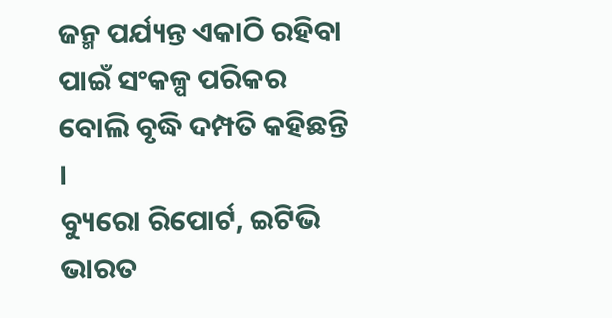ଜନ୍ମ ପର୍ଯ୍ୟନ୍ତ ଏକାଠି ରହିବା ପାଇଁ ସଂକଳ୍ପ ପରିକର ବୋଲି ବୃଦ୍ଧି ଦମ୍ପତି କହିଛନ୍ତି ।
ବ୍ୟୁରୋ ରିପୋର୍ଟ, ଇଟିଭି ଭାରତ